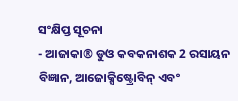ସଂକ୍ଷିପ୍ତ ସୂଚନା
- ଆଜାକା® ଡୁଓ କବକନାଶକ 2 ରସାୟନ ବିଜ୍ଞାନ, ଆଜୋକ୍ସିଷ୍ଟ୍ରୋବିନ୍ ଏବଂ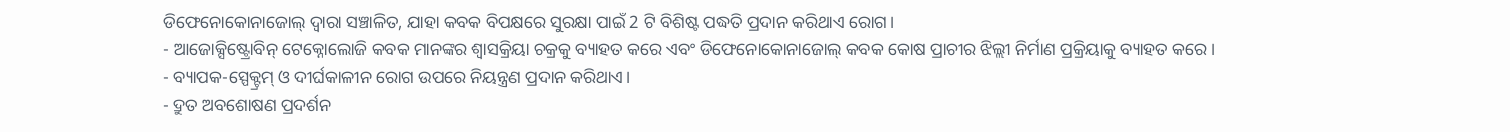ଡିଫେନୋକୋନାଜୋଲ୍ ଦ୍ୱାରା ସଞ୍ଚାଳିତ, ଯାହା କବକ ବିପକ୍ଷରେ ସୁରକ୍ଷା ପାଇଁ 2 ଟି ବିଶିଷ୍ଟ ପଦ୍ଧତି ପ୍ରଦାନ କରିଥାଏ ରୋଗ।
- ଆଜୋକ୍ସିଷ୍ଟ୍ରୋବିନ୍ ଟେକ୍ନୋଲୋଜି କବକ ମାନଙ୍କର ଶ୍ୱାସକ୍ରିୟା ଚକ୍ରକୁ ବ୍ୟାହତ କରେ ଏବଂ ଡିଫେନୋକୋନାଜୋଲ୍ କବକ କୋଷ ପ୍ରାଚୀର ଝିଲ୍ଲୀ ନିର୍ମାଣ ପ୍ରକ୍ରିୟାକୁ ବ୍ୟାହତ କରେ।
- ବ୍ୟାପକ-ସ୍ପେକ୍ଟ୍ରମ୍ ଓ ଦୀର୍ଘକାଳୀନ ରୋଗ ଉପରେ ନିୟନ୍ତ୍ରଣ ପ୍ରଦାନ କରିଥାଏ।
- ଦ୍ରୁତ ଅବଶୋଷଣ ପ୍ରଦର୍ଶନ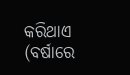କରିଥାଏ (ବର୍ଷାରେ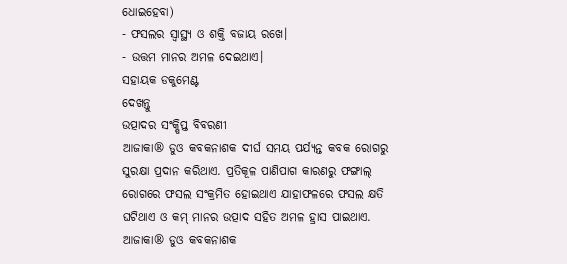ଧୋଇହେବା)
- ଫସଲର ସ୍ୱାସ୍ଥ୍ୟ ଓ ଶକ୍ତି ବଜାୟ ରଖେ।
- ଉତ୍ତମ ମାନର ଅମଳ ଦେଇଥାଏ।
ସହାୟକ ଡକୁମେଣ୍ଟ
ଦେଖନ୍ତୁ
ଉତ୍ପାଦର ସଂକ୍ଷିପ୍ତ ବିବରଣୀ
ଆଜାକା® ଡୁଓ କବକନାଶକ ଦୀର୍ଘ ସମୟ ପର୍ଯ୍ୟନ୍ତ କବକ ରୋଗରୁ ସୁରକ୍ଷା ପ୍ରଦାନ କରିଥାଏ. ପ୍ରତିକୂଳ ପାଣିପାଗ କାରଣରୁ ଫଙ୍ଗାଲ୍ ରୋଗରେ ଫସଲ ସଂକ୍ରମିତ ହୋଇଥାଏ ଯାହାଫଳରେ ଫସଲ କ୍ଷତି ଘଟିଥାଏ ଓ କମ୍ ମାନର ଉତ୍ପାଦ ସହିତ ଅମଳ ହ୍ରାସ ପାଇଥାଏ. ଆଜାକା® ଡୁଓ କବକନାଶକ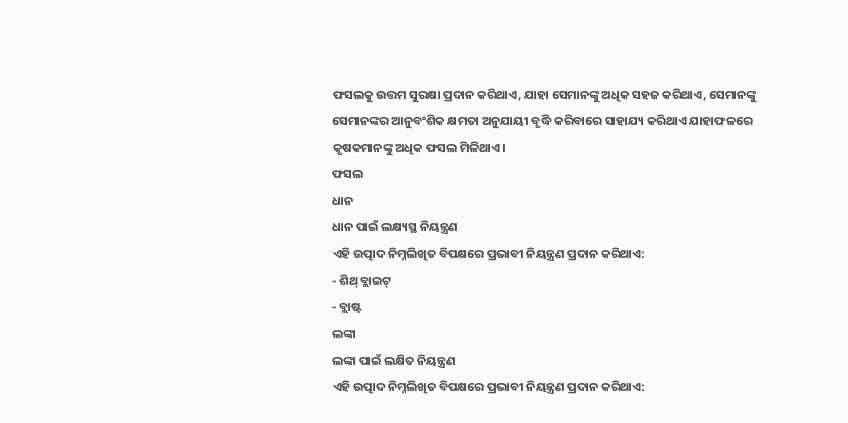ଫସଲକୁ ଉତ୍ତମ ସୁରକ୍ଷା ପ୍ରଦାନ କରିଥାଏ, ଯାହା ସେମାନଙ୍କୁ ଅଧିକ ସହଜ କରିଥାଏ, ସେମାନଙ୍କୁ ସେମାନଙ୍କର ଆନୁବଂଶିକ କ୍ଷମତା ଅନୁଯାୟୀ ବୃଦ୍ଧି କରିବାରେ ସାହାଯ୍ୟ କରିଥାଏ ଯାହାଫଳରେ କୃଷକମାନଙ୍କୁ ଅଧିକ ଫସଲ ମିଳିଥାଏ।
ଫସଲ
ଧାନ
ଧାନ ପାଇଁ ଲକ୍ଷ୍ୟସ୍ଥ ନିୟନ୍ତ୍ରଣ
ଏହି ଉତ୍ପାଦ ନିମ୍ନଲିଖିତ ବିପକ୍ଷରେ ପ୍ରଭାବୀ ନିୟନ୍ତ୍ରଣ ପ୍ରଦାନ କରିଥାଏ:
- ଶିଥ୍ ବ୍ଲାଇଟ୍
- ବ୍ଲାଷ୍ଟ
ଲଙ୍କା
ଲଙ୍କା ପାଇଁ ଲକ୍ଷିତ ନିୟନ୍ତ୍ରଣ
ଏହି ଉତ୍ପାଦ ନିମ୍ନଲିଖିତ ବିପକ୍ଷରେ ପ୍ରଭାବୀ ନିୟନ୍ତ୍ରଣ ପ୍ରଦାନ କରିଥାଏ: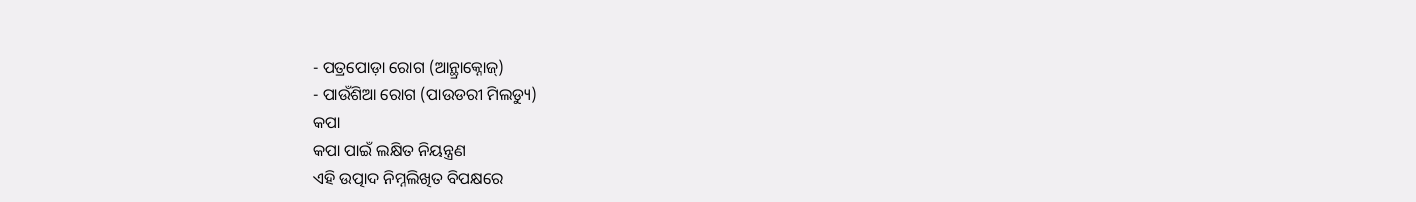- ପତ୍ରପୋଡ଼ା ରୋଗ (ଆନ୍ଥ୍ରାକ୍ନୋଜ୍)
- ପାଉଁଶିଆ ରୋଗ (ପାଉଡରୀ ମିଲଡ୍ୟୁ)
କପା
କପା ପାଇଁ ଲକ୍ଷିତ ନିୟନ୍ତ୍ରଣ
ଏହି ଉତ୍ପାଦ ନିମ୍ନଲିଖିତ ବିପକ୍ଷରେ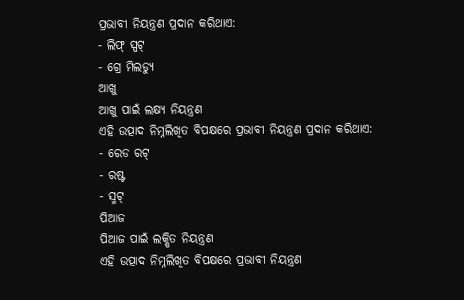ପ୍ରଭାବୀ ନିୟନ୍ତ୍ରଣ ପ୍ରଦାନ କରିଥାଏ:
- ଲିଫ୍ ସ୍ପଟ୍
- ଗ୍ରେ ମିଲଡ୍ୟୁ
ଆଖୁ
ଆଖୁ ପାଇଁ ଲକ୍ଷ୍ୟ ନିୟନ୍ତ୍ରଣ
ଏହି ଉତ୍ପାଦ ନିମ୍ନଲିଖିତ ବିପକ୍ଷରେ ପ୍ରଭାବୀ ନିୟନ୍ତ୍ରଣ ପ୍ରଦାନ କରିଥାଏ:
- ରେଡ ରଟ୍
- ରଷ୍ଟ
- ସ୍ମଟ୍
ପିଆଜ
ପିଆଜ ପାଇଁ ଲକ୍ଷିତ ନିୟନ୍ତ୍ରଣ
ଏହି ଉତ୍ପାଦ ନିମ୍ନଲିଖିତ ବିପକ୍ଷରେ ପ୍ରଭାବୀ ନିୟନ୍ତ୍ରଣ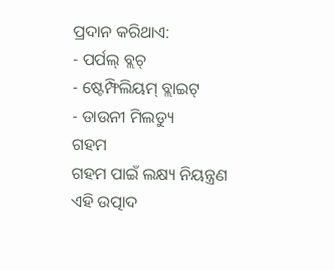ପ୍ରଦାନ କରିଥାଏ:
- ପର୍ପଲ୍ ବ୍ଲଚ୍
- ଷ୍ଟେମ୍ଫିଲିୟମ୍ ବ୍ଲାଇଟ୍
- ଡାଉନୀ ମିଲଡ୍ୟୁ
ଗହମ
ଗହମ ପାଇଁ ଲକ୍ଷ୍ୟ ନିୟନ୍ତ୍ରଣ
ଏହି ଉତ୍ପାଦ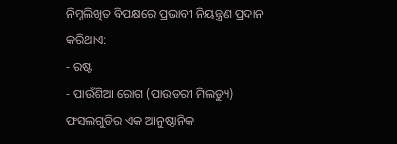ନିମ୍ନଲିଖିତ ବିପକ୍ଷରେ ପ୍ରଭାବୀ ନିୟନ୍ତ୍ରଣ ପ୍ରଦାନ କରିଥାଏ:
- ରଷ୍ଟ
- ପାଉଁଶିଆ ରୋଗ (ପାଉଡରୀ ମିଲଡ୍ୟୁ)
ଫସଲଗୁଡିର ଏକ ଆନୁଷ୍ଠାନିକ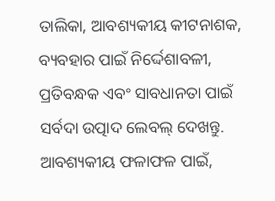ତାଲିକା, ଆବଶ୍ୟକୀୟ କୀଟନାଶକ, ବ୍ୟବହାର ପାଇଁ ନିର୍ଦ୍ଦେଶାବଳୀ, ପ୍ରତିବନ୍ଧକ ଏବଂ ସାବଧାନତା ପାଇଁ ସର୍ବଦା ଉତ୍ପାଦ ଲେବଲ୍ ଦେଖନ୍ତୁ. ଆବଶ୍ୟକୀୟ ଫଳାଫଳ ପାଇଁ,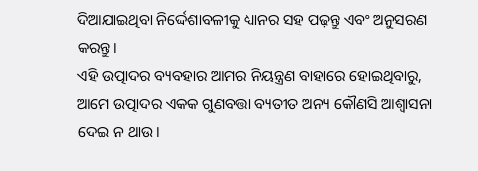ଦିଆଯାଇଥିବା ନିର୍ଦ୍ଦେଶାବଳୀକୁ ଧ୍ୟାନର ସହ ପଢ଼ନ୍ତୁ ଏବଂ ଅନୁସରଣ କରନ୍ତୁ।
ଏହି ଉତ୍ପାଦର ବ୍ୟବହାର ଆମର ନିୟନ୍ତ୍ରଣ ବାହାରେ ହୋଇଥିବାରୁ, ଆମେ ଉତ୍ପାଦର ଏକକ ଗୁଣବତ୍ତା ବ୍ୟତୀତ ଅନ୍ୟ କୌଣସି ଆଶ୍ୱାସନା ଦେଇ ନ ଥାଉ।